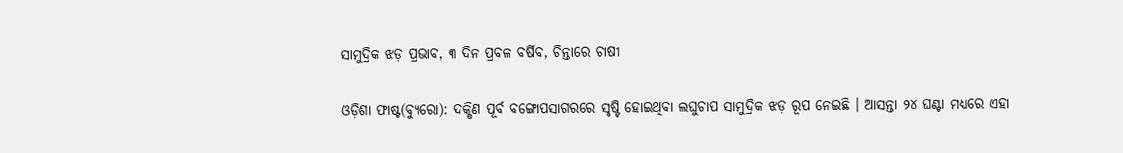ସାମୁଦ୍ରିକ ଝଡ଼ ପ୍ରଭାବ, ୩ ଦିନ ପ୍ରବଳ ବର୍ଷିବ, ଚିନ୍ତାରେ ଚାଷୀ

ଓଡ଼ିଶା ଫାଷ୍ଟ(ବ୍ୟୁରୋ): ଦକ୍ଷିଣ ପୂର୍ବ ବଙ୍ଗୋପସାଗରରେ ସୃଷ୍ଟି ହୋଇଥିବା ଲଘୁଚାପ ସାମୁଦ୍ରିକ ଝଡ଼ ରୂପ ନେଇଛି । ଆସନ୍ତା ୨୪ ଘଣ୍ଟା ମଧ୍ୟରେ ଏହା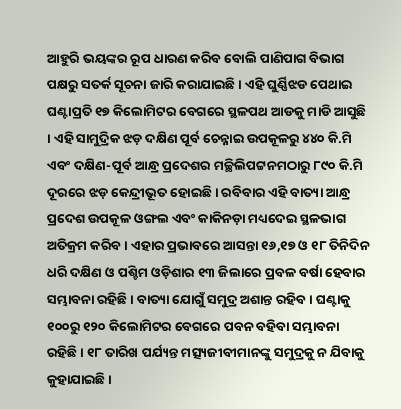ଆହୁରି ଭୟଙ୍କର ରୂପ ଧାରଣ କରିବ ବୋଲି ପାଣିପାଗ ବିଭାଗ ପକ୍ଷରୁ ସତର୍କ ସୂଚନା ଜାରି କରାଯାଇଛି । ଏହି ଘୁର୍ଣ୍ଣିଝଡ ପେଥାଇ ଘଣ୍ଟାପ୍ରତି ୧୭ କିଲୋମିଟର ବେଗରେ ସ୍ଥଳପଥ ଆଡକୁ ମାଡି ଆସୁଛି । ଏହି ସାମୁଦ୍ରିକ ଝଡ଼ ଦକ୍ଷିଣ ପୂର୍ବ ଚେନ୍ନାଇ ଉପକୂଳରୁ ୪୪୦ କି.ମି ଏବଂ ଦକ୍ଷିଣ-ପୂର୍ବ ଆନ୍ଧ୍ର ପ୍ରଦେଶର ମଚ୍ଛିଲିପଟ୍ଟନମଠାରୁ ୮୯୦ କି.ମି ଦୂରରେ ଝଡ଼ କେନ୍ଦ୍ରୀଭୂତ ହୋଇଛି । ରବିବାର ଏହି ବାତ୍ୟା ଆନ୍ଧ୍ର ପ୍ରଦେଶ ଉପକୂଳ ଓଙ୍ଗଲ ଏବଂ କାକିନଡ଼ା ମଧ୍ୟଦେଇ ସ୍ଥଳଭାଗ ଅତିକ୍ରମ କରିବ । ଏହାର ପ୍ରଭାବରେ ଆସନ୍ତା ୧୬,୧୭ ଓ ୧୮ ତିନିଦିନ ଧରି ଦକ୍ଷିଣ ଓ ପଶ୍ଚିମ ଓଡ଼ିଶାର ୧୩ ଜିଲାରେ ପ୍ରବଳ ବର୍ଷା ହେବାର ସମ୍ଭାବନା ରହିଛି । ବାତ୍ୟା ଯୋଗୁଁ ସମୁଦ୍ର ଅଶାନ୍ତ ରହିବ । ଘଣ୍ଟାକୁ ୧୦୦ରୁ ୧୨୦ କିଲୋମିଟର ବେଗରେ ପବନ ବହିବା ସମ୍ଭାବନା ରହିଛି । ୧୮ ତାରିଖ ପର୍ଯ୍ୟନ୍ତ ମତ୍ସ୍ୟଜୀବୀମାନଙ୍କୁ ସମୁଦ୍ରକୁ ନ ଯିବାକୁ କୁହାଯାଇଛି ।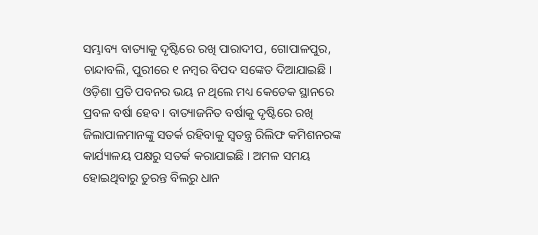ସମ୍ଭାବ୍ୟ ବାତ୍ୟାକୁ ଦୃଷ୍ଟିରେ ରଖି ପାରାଦୀପ, ଗୋପାଳପୁର, ଚାନ୍ଦାବଲି, ପୁରୀରେ ୧ ନମ୍ବର ବିପଦ ସଙ୍କେତ ଦିଆଯାଇଛି । ଓଡ଼ିଶା ପ୍ରତି ପବନର ଭୟ ନ ଥିଲେ ମଧ୍ୟ କେତେକ ସ୍ଥାନରେ ପ୍ରବଳ ବର୍ଷା ହେବ । ବାତ୍ୟାଜନିତ ବର୍ଷାକୁ ଦୃଷ୍ଟିରେ ରଖି ଜିଲାପାଳମାନଙ୍କୁ ସତର୍କ ରହିବାକୁ ସ୍ବତନ୍ତ୍ର ରିଲିଫ କମିଶନରଙ୍କ କାର୍ଯ୍ୟାଳୟ ପକ୍ଷରୁ ସତର୍କ କରାଯାଇଛି । ଅମଳ ସମୟ ହୋଇଥିବାରୁ ତୁରନ୍ତ ବିଲରୁ ଧାନ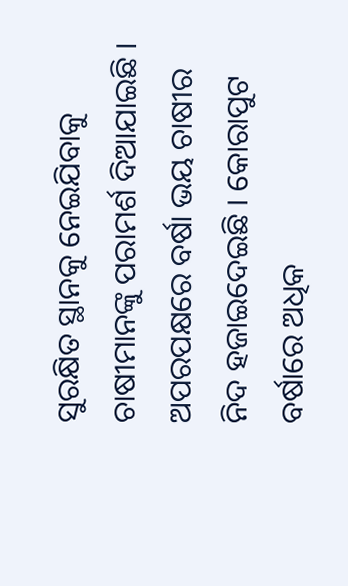ସୁରକ୍ଷିତ ସ୍ଥାନକୁ ନେଇଯିବାକୁ ଚାଷୀମାନଙ୍କୁ ପରାମର୍ଶ ଦିଆଯାଇଛି ।
ଅପରପକ୍ଷରେ ବର୍ଷା ଭୟ ଚାଷୀର ନିଦ ହଜାଇଦେଇଛି । କୋରାପୁଟ ବର୍ଷାରେ ଅଧିକ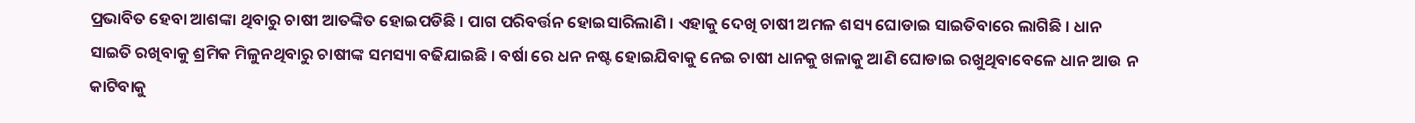ପ୍ରଭାବିତ ହେବା ଆଶଙ୍କା ଥିବାରୁ ଚାଷୀ ଆତଙ୍କିତ ହୋଇପଡିଛି । ପାଗ ପରିବର୍ତ୍ତନ ହୋଇସାରିଲାଣି । ଏହାକୁ ଦେଖି ଚାଷୀ ଅମଳ ଶସ୍ୟ ଘୋଡାଇ ସାଇତିବାରେ ଲାଗିଛି । ଧାନ ସାଇତି ରଖିବାକୁ ଶ୍ରମିକ ମିଳୁନଥିବାରୁ ଚାଷୀଙ୍କ ସମସ୍ୟା ବଢିଯାଇଛି । ବର୍ଷା ରେ ଧନ ନଷ୍ଟ ହୋଇଯିବାକୁ ନେଇ ଚାଷୀ ଧାନକୁ ଖଳାକୁ ଆଣି ଘୋଡାଇ ରଖୁଥିବାବେଳେ ଧାନ ଆଉ ନ କାଟିବାକୁ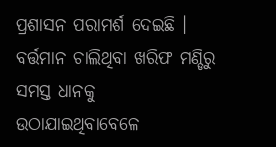ପ୍ରଶାସନ ପରାମର୍ଶ ଦେଇଛି । ବର୍ତ୍ତମାନ ଚାଲିଥିବା ଖରିଫ ମଣ୍ଡିରୁ ସମସ୍ତ ଧାନକୁ ଉଠାଯାଇଥିବାବେଳେ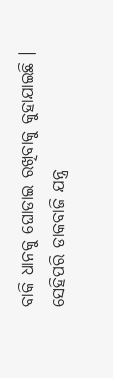ବାକି ଧାନକୁ ଘୋଡାଇ ରଖିବାକୁ କୁହାଯାଇଛି । ସେହିପରି ଡାକବାଜି ଯନ୍ତ୍ର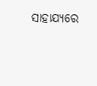ସାହାଯ୍ୟରେ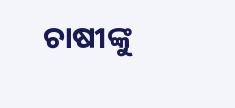ଚାଷୀଙ୍କୁ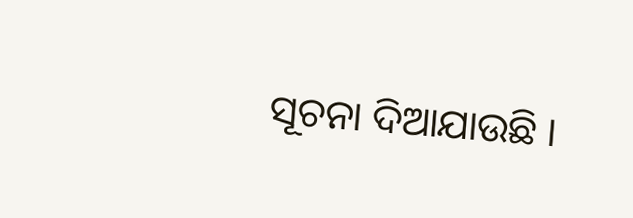ସୂଚନା ଦିଆଯାଉଛି ।